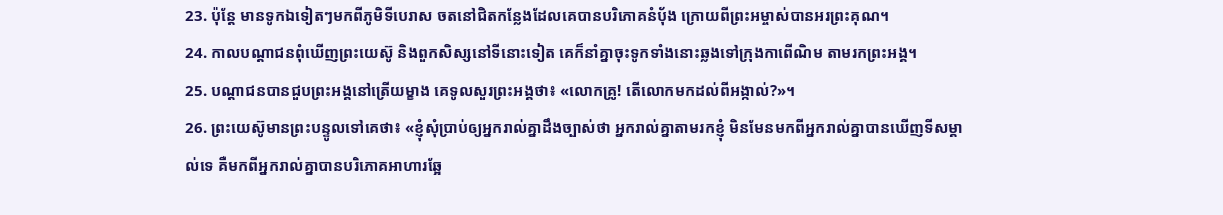23. ប៉ុន្តែ មានទូកឯទៀតៗមកពីភូមិទីបេរាស ចតនៅជិតកន្លែងដែលគេបានបរិភោគនំប៉័ង ក្រោយពីព្រះអម្ចាស់បានអរព្រះគុណ។
24. កាលបណ្ដាជនពុំឃើញព្រះយេស៊ូ និងពួកសិស្សនៅទីនោះទៀត គេក៏នាំគ្នាចុះទូកទាំងនោះឆ្លងទៅក្រុងកាពើណិម តាមរកព្រះអង្គ។
25. បណ្ដាជនបានជួបព្រះអង្គនៅត្រើយម្ខាង គេទូលសួរព្រះអង្គថា៖ «លោកគ្រូ! តើលោកមកដល់ពីអង្កាល់?»។
26. ព្រះយេស៊ូមានព្រះបន្ទូលទៅគេថា៖ «ខ្ញុំសុំប្រាប់ឲ្យអ្នករាល់គ្នាដឹងច្បាស់ថា អ្នករាល់គ្នាតាមរកខ្ញុំ មិនមែនមកពីអ្នករាល់គ្នាបានឃើញទីសម្គាល់ទេ គឺមកពីអ្នករាល់គ្នាបានបរិភោគអាហារឆ្អែ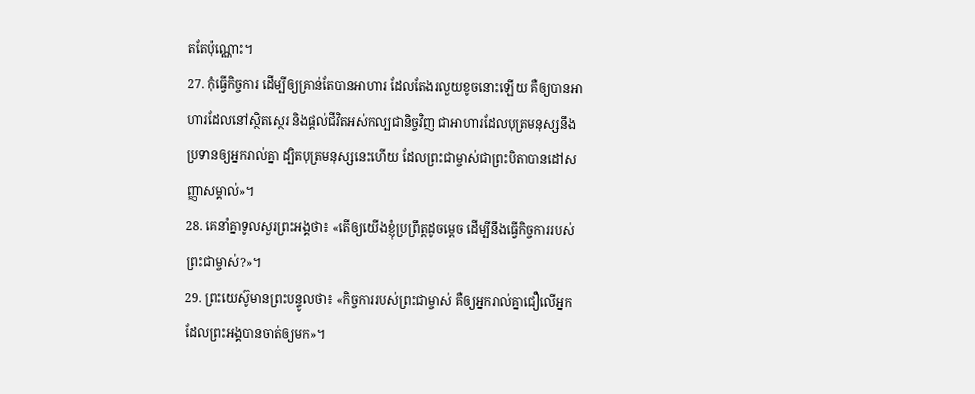តតែប៉ុណ្ណោះ។
27. កុំធ្វើកិច្ចការ ដើម្បីឲ្យគ្រាន់តែបានអាហារ ដែលតែងរលួយខូចនោះឡើយ គឺឲ្យបានអាហារដែលនៅស្ថិតស្ថេរ និងផ្ដល់ជីវិតអស់កល្បជានិច្ចវិញ ជាអាហារដែលបុត្រមនុស្សនឹងប្រទានឲ្យអ្នករាល់គ្នា ដ្បិតបុត្រមនុស្សនេះហើយ ដែលព្រះជាម្ចាស់ជាព្រះបិតាបានដៅសញ្ញាសម្គាល់»។
28. គេនាំគ្នាទូលសួរព្រះអង្គថា៖ «តើឲ្យយើងខ្ញុំប្រព្រឹត្តដូចម្ដេច ដើម្បីនឹងធ្វើកិច្ចការរបស់ព្រះជាម្ចាស់?»។
29. ព្រះយេស៊ូមានព្រះបន្ទូលថា៖ «កិច្ចការរបស់ព្រះជាម្ចាស់ គឺឲ្យអ្នករាល់គ្នាជឿលើអ្នក ដែលព្រះអង្គបានចាត់ឲ្យមក»។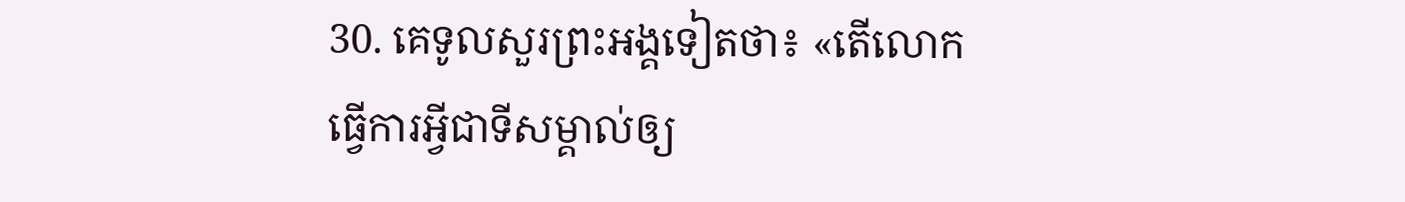30. គេទូលសួរព្រះអង្គទៀតថា៖ «តើលោកធ្វើការអ្វីជាទីសម្គាល់ឲ្យ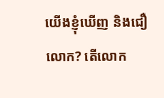យើងខ្ញុំឃើញ និងជឿលោក? តើលោក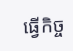ធ្វើកិច្ច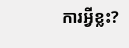ការអ្វីខ្លះ?